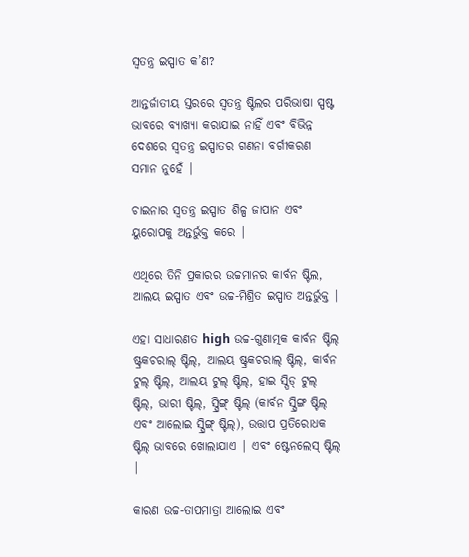ସ୍ୱତନ୍ତ୍ର ଇସ୍ପାତ କ’ଣ?

ଆନ୍ତର୍ଜାତୀୟ ସ୍ତରରେ ସ୍ୱତନ୍ତ୍ର ଷ୍ଟିଲର ପରିଭାଷା ସ୍ପଷ୍ଟ ଭାବରେ ବ୍ୟାଖ୍ୟା କରାଯାଇ ନାହିଁ ଏବଂ ବିଭିନ୍ନ ଦେଶରେ ସ୍ୱତନ୍ତ୍ର ଇସ୍ପାତର ଗଣନା ବର୍ଗୀକରଣ ସମାନ ନୁହେଁ |

ଚାଇନାର ସ୍ୱତନ୍ତ୍ର ଇସ୍ପାତ ଶିଳ୍ପ ଜାପାନ ଏବଂ ୟୁରୋପକୁ ଅନ୍ତର୍ଭୁକ୍ତ କରେ |

ଏଥିରେ ତିନି ପ୍ରକାରର ଉଚ୍ଚମାନର କାର୍ବନ ଷ୍ଟିଲ, ଆଲୟ ଇସ୍ପାତ ଏବଂ ଉଚ୍ଚ-ମିଶ୍ରିତ ଇସ୍ପାତ ଅନ୍ତର୍ଭୁକ୍ତ |

ଏହା ସାଧାରଣତ high ଉଚ୍ଚ-ଗୁଣାତ୍ମକ କାର୍ବନ ଷ୍ଟିଲ୍ ଷ୍ଟ୍ରକଚରାଲ୍ ଷ୍ଟିଲ୍, ଆଲୟ ଷ୍ଟ୍ରକଚରାଲ୍ ଷ୍ଟିଲ୍, କାର୍ବନ ଟୁଲ୍ ଷ୍ଟିଲ୍, ଆଲୟ ଟୁଲ୍ ଷ୍ଟିଲ୍, ହାଇ ସ୍ପିଡ୍ ଟୁଲ୍ ଷ୍ଟିଲ୍, ଭାରୀ ଷ୍ଟିଲ୍, ସ୍ପ୍ରିଙ୍ଗ୍ ଷ୍ଟିଲ୍ (କାର୍ବନ ସ୍ପ୍ରିଙ୍ଗ ଷ୍ଟିଲ୍ ଏବଂ ଆଲୋଇ ସ୍ପ୍ରିଙ୍ଗ୍ ଷ୍ଟିଲ୍), ଉତ୍ତାପ ପ୍ରତିରୋଧକ ଷ୍ଟିଲ୍ ଭାବରେ ଖୋଲାଯାଏ | ଏବଂ ଷ୍ଟେନଲେସ୍ ଷ୍ଟିଲ୍ |

କାରଣ ଉଚ୍ଚ-ତାପମାତ୍ରା ଆଲୋଇ ଏବଂ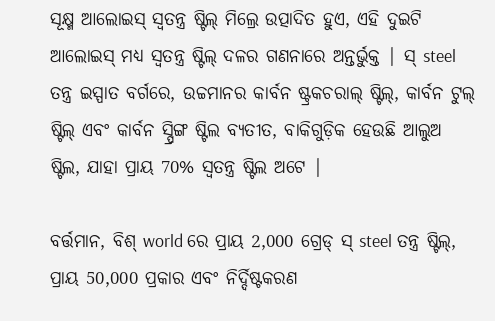ସୂକ୍ଷ୍ମ ଆଲୋଇସ୍ ସ୍ୱତନ୍ତ୍ର ଷ୍ଟିଲ୍ ମିଲ୍ରେ ଉତ୍ପାଦିତ ହୁଏ, ଏହି ଦୁଇଟି ଆଲୋଇସ୍ ମଧ୍ୟ ସ୍ୱତନ୍ତ୍ର ଷ୍ଟିଲ୍ ଦଳର ଗଣନାରେ ଅନ୍ତର୍ଭୁକ୍ତ | ସ୍ steel ତନ୍ତ୍ର ଇସ୍ପାତ ବର୍ଗରେ, ଉଚ୍ଚମାନର କାର୍ବନ ଷ୍ଟ୍ରକଚରାଲ୍ ଷ୍ଟିଲ୍, କାର୍ବନ ଟୁଲ୍ ଷ୍ଟିଲ୍ ଏବଂ କାର୍ବନ ସ୍ପ୍ରିଙ୍ଗ ଷ୍ଟିଲ ବ୍ୟତୀତ, ବାକିଗୁଡ଼ିକ ହେଉଛି ଆଲୁଅ ଷ୍ଟିଲ, ଯାହା ପ୍ରାୟ 70% ସ୍ୱତନ୍ତ୍ର ଷ୍ଟିଲ ଅଟେ |

ବର୍ତ୍ତମାନ, ବିଶ୍ world ରେ ପ୍ରାୟ 2,000 ଗ୍ରେଡ୍ ସ୍ steel ତନ୍ତ୍ର ଷ୍ଟିଲ୍, ପ୍ରାୟ 50,000 ପ୍ରକାର ଏବଂ ନିର୍ଦ୍ଦିଷ୍ଟକରଣ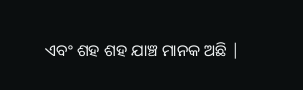ଏବଂ ଶହ ଶହ ଯାଞ୍ଚ ମାନକ ଅଛି |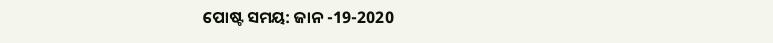ପୋଷ୍ଟ ସମୟ: ଜାନ -19-2020